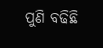ପୁଣି ବଢିଛି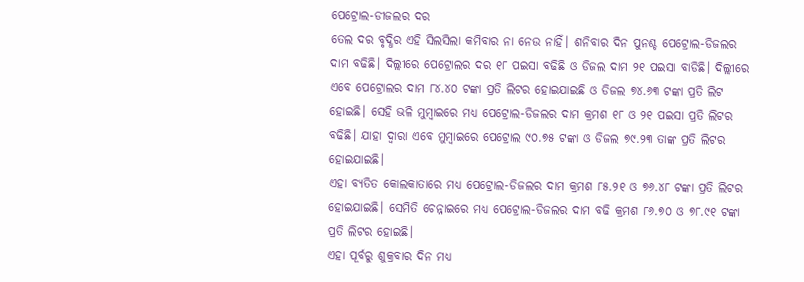ପେଟ୍ରୋଲ-ଡୀଜଲର ଦର
ତେଲ ଦର ବୃଦ୍ଧିର ଏହି ସିଲସିଲା କମିବାର ନା ନେଉ ନାହିଁ। ଶନିବାର ଦିନ ପୁନଶ୍ଚ ପେଟ୍ରୋଲ-ଡିଜଲର ଦାମ ବଢିଛି। ଦିଲ୍ଲୀରେ ପେଟ୍ରୋଲର ଦର ୧୮ ପଇସା ବଢିଛି ଓ ଡିଜଲ ଦାମ ୨୧ ପଇସା ବାଡିଛି। ଦିଲ୍ଲୀରେ ଏବେ ପେଟ୍ରୋଲର ଦାମ ୮୪.୪୦ ଟଙ୍କା ପ୍ରତି ଲିଟର ହୋଇଯାଇଛି ଓ ଡିଜଲ ୭୪.୬୩ ଟଙ୍କା ପ୍ରତି ଲିଟ ହୋଇଛି। ସେହି ଭଳି ମୁମ୍ବାଇରେ ମଧ୍ୟ ପେଟ୍ରୋଲ-ଡିଜଲର ଦାମ କ୍ରମଶ ୧୮ ଓ ୨୧ ପଇସା ପ୍ରତି ଲିଟର ବଢିଛି। ଯାହା ଦ୍ଵାରା ଏବେ ମୁମ୍ବାଇରେ ପେଟ୍ରୋଲ ୯୦.୭୫ ଟଙ୍କା ଓ ଡିଜଲ ୭୯.୨୩ ତାଙ୍କ ପ୍ରତି ଲିଟର ହୋଇଯାଇଛି।
ଏହା ବ୍ୟତିତ କୋଲକାତାରେ ମଧ୍ୟ ପେଟ୍ରୋଲ-ଡିଜଲର ଦାମ କ୍ରମଶ ୮୫.୨୧ ଓ ୭୬.୪୮ ଟଙ୍କା ପ୍ରତି ଲିଟର ହୋଇଯାଇଛି। ସେମିତି ଚେନ୍ନାଇରେ ମଧ୍ୟ ପେଟ୍ରୋଲ-ଡିଜଲର ଦାମ ବଢି କ୍ରମଶ ୮୬.୭୦ ଓ ୭୮.୯୧ ଟଙ୍କା ପ୍ରତି ଲିଟର ହୋଇଛି।
ଏହା ପୂର୍ବରୁ ଶୁକ୍ରବାର ଦିନ ମଧ୍ୟ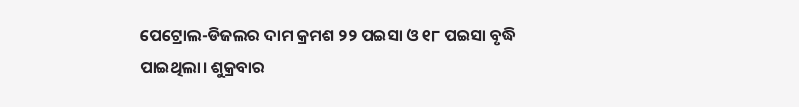ପେଟ୍ରୋଲ-ଡିଜଲର ଦାମ କ୍ରମଶ ୨୨ ପଇସା ଓ ୧୮ ପଇସା ବୃଦ୍ଧି ପାଇଥିଲା। ଶୁକ୍ରବାର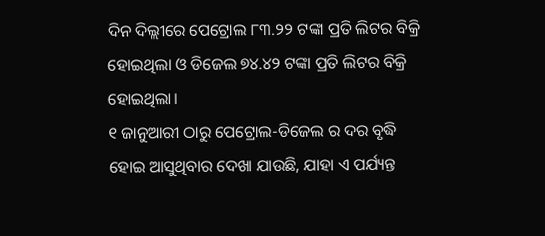ଦିନ ଦିଲ୍ଲୀରେ ପେଟ୍ରୋଲ ୮୩.୨୨ ଟଙ୍କା ପ୍ରତି ଲିଟର ବିକ୍ରି ହୋଇଥିଲା ଓ ଡିଜେଲ ୭୪.୪୨ ଟଙ୍କା ପ୍ରତି ଲିଟର ବିକ୍ରି ହୋଇଥିଲା।
୧ ଜାନୁଆରୀ ଠାରୁ ପେଟ୍ରୋଲ-ଡିଜେଲ ର ଦର ବୃଦ୍ଧି ହୋଇ ଆସୁଥିବାର ଦେଖା ଯାଉଛି, ଯାହା ଏ ପର୍ଯ୍ୟନ୍ତ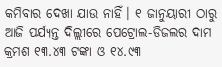କମିବାର ଦେଖା ଯାଉ ନାହିଁ। ୧ ଜାନୁୟାରୀ ଠାରୁ ଆଜି ପର୍ଯ୍ୟନ୍ତ ଦିଲ୍ଲୀରେ ପେଟ୍ରୋଲ-ଡିଜଲର ଦାମ କ୍ରମଶ ୧୩.୪୩ ଟଙ୍କା ଓ ୧୪.୯୩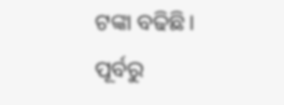ଟଙ୍କା ବଢିଛି।
ପୂର୍ବରୁ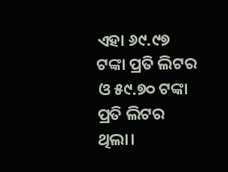ଏହା ୬୯.୯୭ ଟଙ୍କା ପ୍ରତି ଲିଟର ଓ ୫୯.୭୦ ଟଙ୍କା ପ୍ରତି ଲିଟର ଥିଲା।